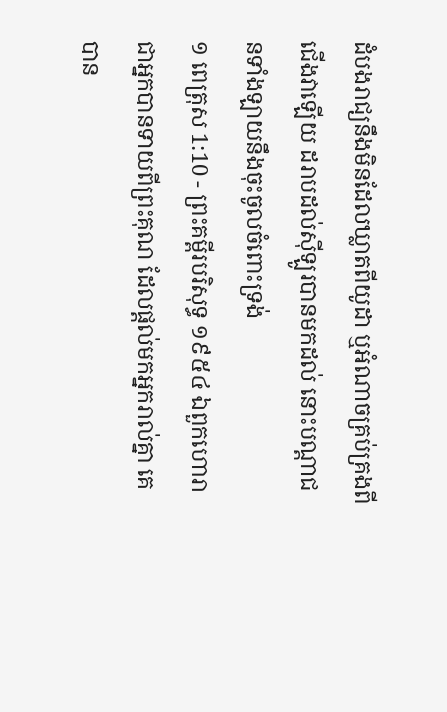ដំបងរាជ្យនឹងមិនដែលឃ្លាតពីយូដា ឬអំណាចគ្រប់គ្រងពីជើងវាឡើយ ដរាបដល់ស៊ីឡូរបានមកដល់ នោះបណ្តាជនទាំងឡាយនឹងចុះចូលចំពោះទ្រង់
១ ពេត្រុស 1:10 - ព្រះគម្ពីរបរិសុទ្ធ ១៩៥៤ ឯពួកហោរា ជាអ្នកបានទាយពីព្រះគុណ ដែលផ្តល់មកអ្នករាល់គ្នា គេបាន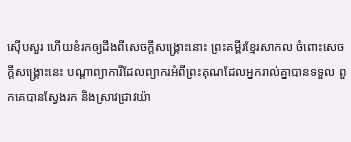ស៊ើបសួរ ហើយខំរកឲ្យដឹងពីសេចក្ដីសង្គ្រោះនោះ ព្រះគម្ពីរខ្មែរសាកល ចំពោះសេចក្ដីសង្គ្រោះនេះ បណ្ដាព្យាការីដែលព្យាករអំពីព្រះគុណដែលអ្នករាល់គ្នាបានទទួល ពួកគេបានស្វែងរក និងស្រាវជ្រាវយ៉ា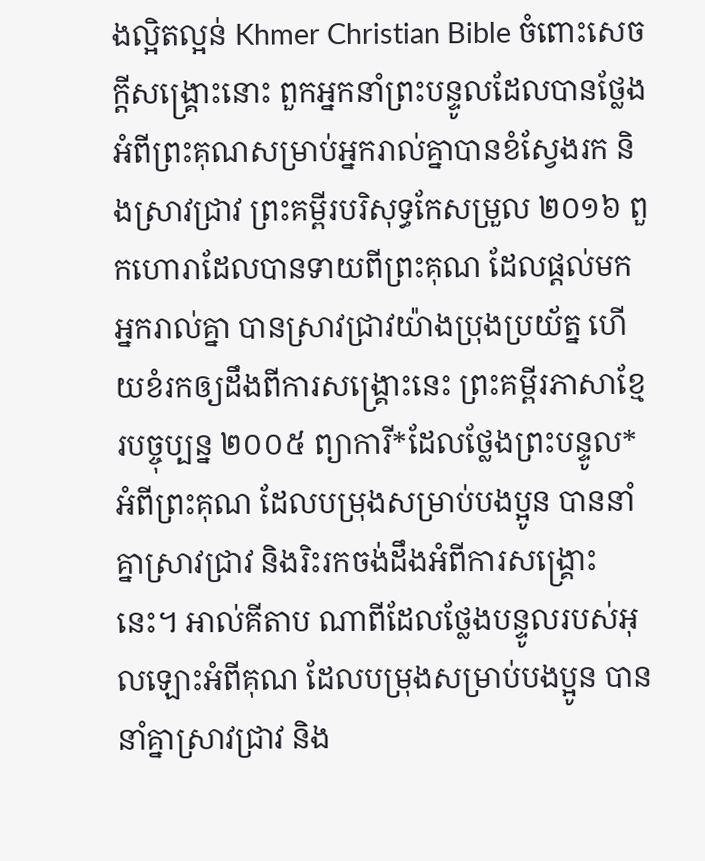ងល្អិតល្អន់ Khmer Christian Bible ចំពោះសេចក្ដីសង្គ្រោះនោះ ពួកអ្នកនាំព្រះបន្ទូលដែលបានថ្លែងអំពីព្រះគុណសម្រាប់អ្នករាល់គ្នាបានខំស្វែងរក និងស្រាវជ្រាវ ព្រះគម្ពីរបរិសុទ្ធកែសម្រួល ២០១៦ ពួកហោរាដែលបានទាយពីព្រះគុណ ដែលផ្តល់មកអ្នករាល់គ្នា បានស្រាវជ្រាវយ៉ាងប្រុងប្រយ័ត្ន ហើយខំរកឲ្យដឹងពីការសង្គ្រោះនេះ ព្រះគម្ពីរភាសាខ្មែរបច្ចុប្បន្ន ២០០៥ ព្យាការី*ដែលថ្លែងព្រះបន្ទូល*អំពីព្រះគុណ ដែលបម្រុងសម្រាប់បងប្អូន បាននាំគ្នាស្រាវជ្រាវ និងរិះរកចង់ដឹងអំពីការសង្គ្រោះនេះ។ អាល់គីតាប ណាពីដែលថ្លែងបន្ទូលរបស់អុលឡោះអំពីគុណ ដែលបម្រុងសម្រាប់បងប្អូន បាននាំគ្នាស្រាវជ្រាវ និង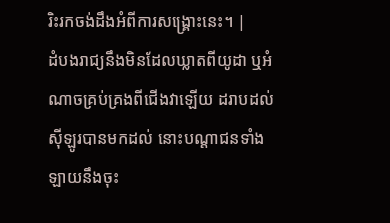រិះរកចង់ដឹងអំពីការសង្គ្រោះនេះ។ |
ដំបងរាជ្យនឹងមិនដែលឃ្លាតពីយូដា ឬអំណាចគ្រប់គ្រងពីជើងវាឡើយ ដរាបដល់ស៊ីឡូរបានមកដល់ នោះបណ្តាជនទាំងឡាយនឹងចុះ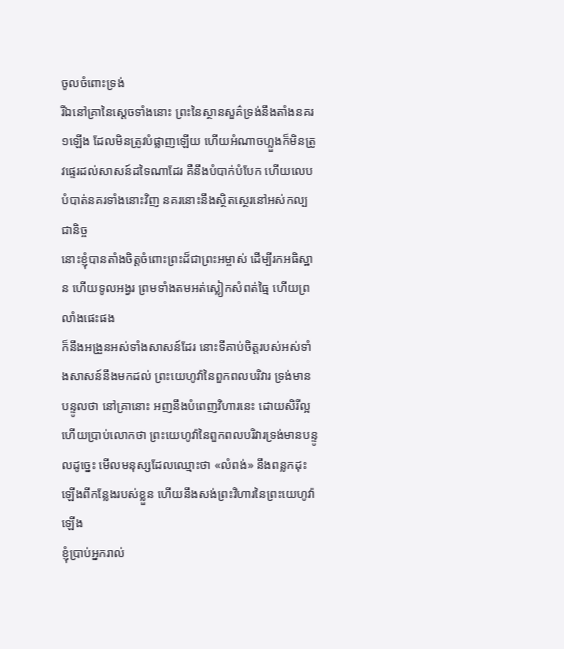ចូលចំពោះទ្រង់
រីឯនៅគ្រានៃស្តេចទាំងនោះ ព្រះនៃស្ថានសួគ៌ទ្រង់នឹងតាំងនគរ១ឡើង ដែលមិនត្រូវបំផ្លាញឡើយ ហើយអំណាចហ្លួងក៏មិនត្រូវផ្ទេរដល់សាសន៍ដទៃណាដែរ គឺនឹងបំបាក់បំបែក ហើយលេបបំបាត់នគរទាំងនោះវិញ នគរនោះនឹងស្ថិតស្ថេរនៅអស់កល្បជានិច្ច
នោះខ្ញុំបានតាំងចិត្តចំពោះព្រះដ៏ជាព្រះអម្ចាស់ ដើម្បីរកអធិស្ឋាន ហើយទូលអង្វរ ព្រមទាំងតមអត់ស្លៀកសំពត់ធ្មៃ ហើយព្រលាំងផេះផង
ក៏នឹងអង្រួនអស់ទាំងសាសន៍ដែរ នោះទីគាប់ចិត្តរបស់អស់ទាំងសាសន៍នឹងមកដល់ ព្រះយេហូវ៉ានៃពួកពលបរិវារ ទ្រង់មានបន្ទូលថា នៅគ្រានោះ អញនឹងបំពេញវិហារនេះ ដោយសិរីល្អ
ហើយប្រាប់លោកថា ព្រះយេហូវ៉ានៃពួកពលបរិវារទ្រង់មានបន្ទូលដូច្នេះ មើលមនុស្សដែលឈ្មោះថា «លំពង់» នឹងពន្លកដុះឡើងពីកន្លែងរបស់ខ្លួន ហើយនឹងសង់ព្រះវិហារនៃព្រះយេហូវ៉ាឡើង
ខ្ញុំប្រាប់អ្នករាល់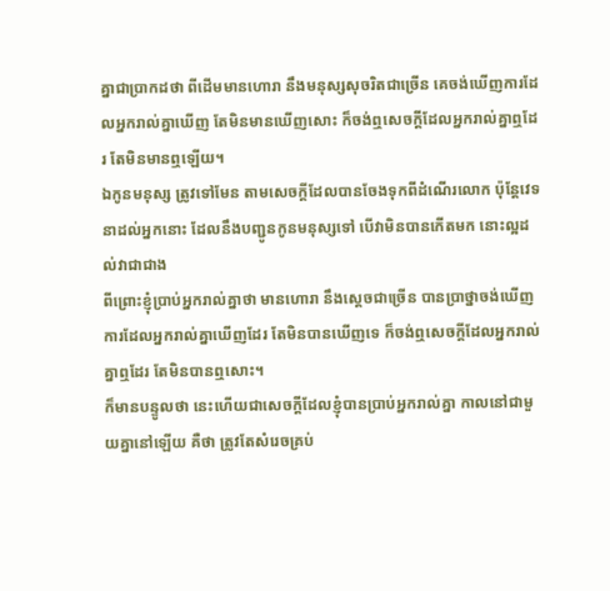គ្នាជាប្រាកដថា ពីដើមមានហោរា នឹងមនុស្សសុចរិតជាច្រើន គេចង់ឃើញការដែលអ្នករាល់គ្នាឃើញ តែមិនមានឃើញសោះ ក៏ចង់ឮសេចក្ដីដែលអ្នករាល់គ្នាឮដែរ តែមិនមានឮឡើយ។
ឯកូនមនុស្ស ត្រូវទៅមែន តាមសេចក្ដីដែលបានចែងទុកពីដំណើរលោក ប៉ុន្តែវេទនាដល់អ្នកនោះ ដែលនឹងបញ្ជូនកូនមនុស្សទៅ បើវាមិនបានកើតមក នោះល្អដល់វាជាជាង
ពីព្រោះខ្ញុំប្រាប់អ្នករាល់គ្នាថា មានហោរា នឹងស្តេចជាច្រើន បានប្រាថ្នាចង់ឃើញការដែលអ្នករាល់គ្នាឃើញដែរ តែមិនបានឃើញទេ ក៏ចង់ឮសេចក្ដីដែលអ្នករាល់គ្នាឮដែរ តែមិនបានឮសោះ។
ក៏មានបន្ទូលថា នេះហើយជាសេចក្ដីដែលខ្ញុំបានប្រាប់អ្នករាល់គ្នា កាលនៅជាមួយគ្នានៅឡើយ គឺថា ត្រូវតែសំរេចគ្រប់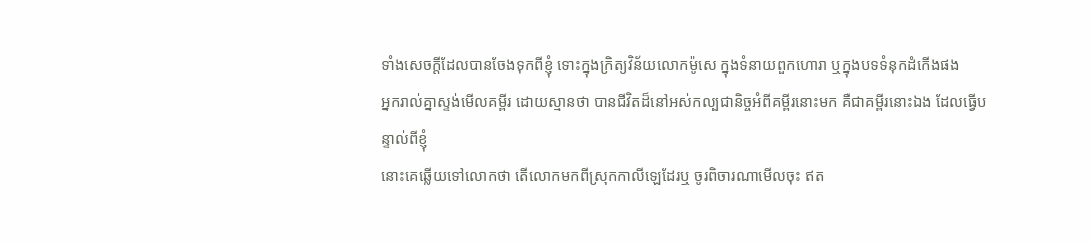ទាំងសេចក្ដីដែលបានចែងទុកពីខ្ញុំ ទោះក្នុងក្រិត្យវិន័យលោកម៉ូសេ ក្នុងទំនាយពួកហោរា ឬក្នុងបទទំនុកដំកើងផង
អ្នករាល់គ្នាស្ទង់មើលគម្ពីរ ដោយស្មានថា បានជីវិតដ៏នៅអស់កល្បជានិច្ចអំពីគម្ពីរនោះមក គឺជាគម្ពីរនោះឯង ដែលធ្វើបន្ទាល់ពីខ្ញុំ
នោះគេឆ្លើយទៅលោកថា តើលោកមកពីស្រុកកាលីឡេដែរឬ ចូរពិចារណាមើលចុះ ឥត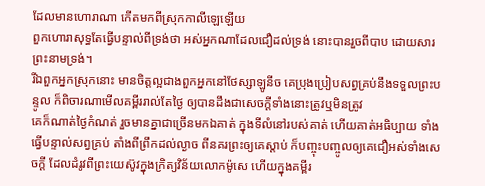ដែលមានហោរាណា កើតមកពីស្រុកកាលីឡេឡើយ
ពួកហោរាសុទ្ធតែធ្វើបន្ទាល់ពីទ្រង់ថា អស់អ្នកណាដែលជឿដល់ទ្រង់ នោះបានរួចពីបាប ដោយសារព្រះនាមទ្រង់។
រីឯពួកអ្នកស្រុកនោះ មានចិត្តល្អជាងពួកអ្នកនៅថែស្សាឡូនីច គេប្រុងប្រៀបសព្វគ្រប់នឹងទទួលព្រះបន្ទូល ក៏ពិចារណាមើលគម្ពីររាល់តែថ្ងៃ ឲ្យបានដឹងជាសេចក្ដីទាំងនោះត្រូវឬមិនត្រូវ
គេក៏ណាត់ថ្ងៃកំណត់ រួចមានគ្នាជាច្រើនមកឯគាត់ ក្នុងទីលំនៅរបស់គាត់ ហើយគាត់អធិប្បាយ ទាំងធ្វើបន្ទាល់សព្វគ្រប់ តាំងពីព្រឹកដល់ល្ងាច ពីនគរព្រះឲ្យគេស្តាប់ ក៏បញ្ចុះបញ្ចូលឲ្យគេជឿអស់ទាំងសេចក្ដី ដែលដំរូវពីព្រះយេស៊ូវក្នុងក្រិត្យវិន័យលោកម៉ូសេ ហើយក្នុងគម្ពីរ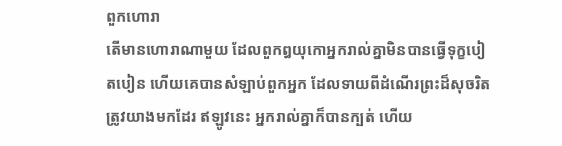ពួកហោរា
តើមានហោរាណាមួយ ដែលពួកឰយុកោអ្នករាល់គ្នាមិនបានធ្វើទុក្ខបៀតបៀន ហើយគេបានសំឡាប់ពួកអ្នក ដែលទាយពីដំណើរព្រះដ៏សុចរិតត្រូវយាងមកដែរ ឥឡូវនេះ អ្នករាល់គ្នាក៏បានក្បត់ ហើយ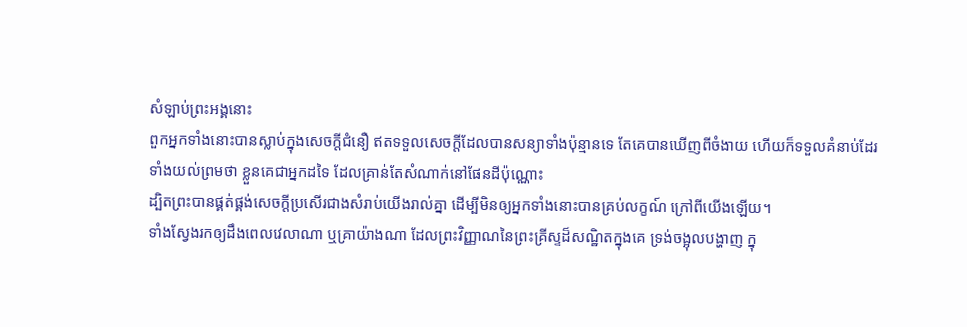សំឡាប់ព្រះអង្គនោះ
ពួកអ្នកទាំងនោះបានស្លាប់ក្នុងសេចក្ដីជំនឿ ឥតទទួលសេចក្ដីដែលបានសន្យាទាំងប៉ុន្មានទេ តែគេបានឃើញពីចំងាយ ហើយក៏ទទួលគំនាប់ដែរ ទាំងយល់ព្រមថា ខ្លួនគេជាអ្នកដទៃ ដែលគ្រាន់តែសំណាក់នៅផែនដីប៉ុណ្ណោះ
ដ្បិតព្រះបានផ្គត់ផ្គង់សេចក្ដីប្រសើរជាងសំរាប់យើងរាល់គ្នា ដើម្បីមិនឲ្យអ្នកទាំងនោះបានគ្រប់លក្ខណ៍ ក្រៅពីយើងឡើយ។
ទាំងស្វែងរកឲ្យដឹងពេលវេលាណា ឬគ្រាយ៉ាងណា ដែលព្រះវិញ្ញាណនៃព្រះគ្រីស្ទដ៏សណ្ឋិតក្នុងគេ ទ្រង់ចង្អុលបង្ហាញ ក្នុ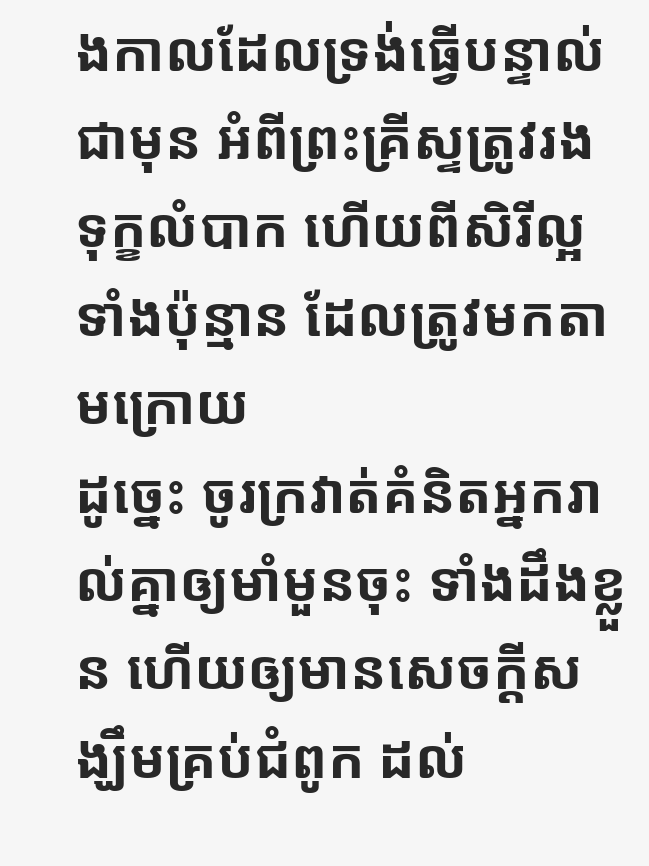ងកាលដែលទ្រង់ធ្វើបន្ទាល់ជាមុន អំពីព្រះគ្រីស្ទត្រូវរងទុក្ខលំបាក ហើយពីសិរីល្អទាំងប៉ុន្មាន ដែលត្រូវមកតាមក្រោយ
ដូច្នេះ ចូរក្រវាត់គំនិតអ្នករាល់គ្នាឲ្យមាំមួនចុះ ទាំងដឹងខ្លួន ហើយឲ្យមានសេចក្ដីសង្ឃឹមគ្រប់ជំពូក ដល់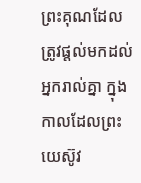ព្រះគុណដែលត្រូវផ្តល់មកដល់អ្នករាល់គ្នា ក្នុងកាលដែលព្រះយេស៊ូវ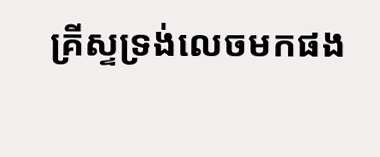គ្រីស្ទទ្រង់លេចមកផង